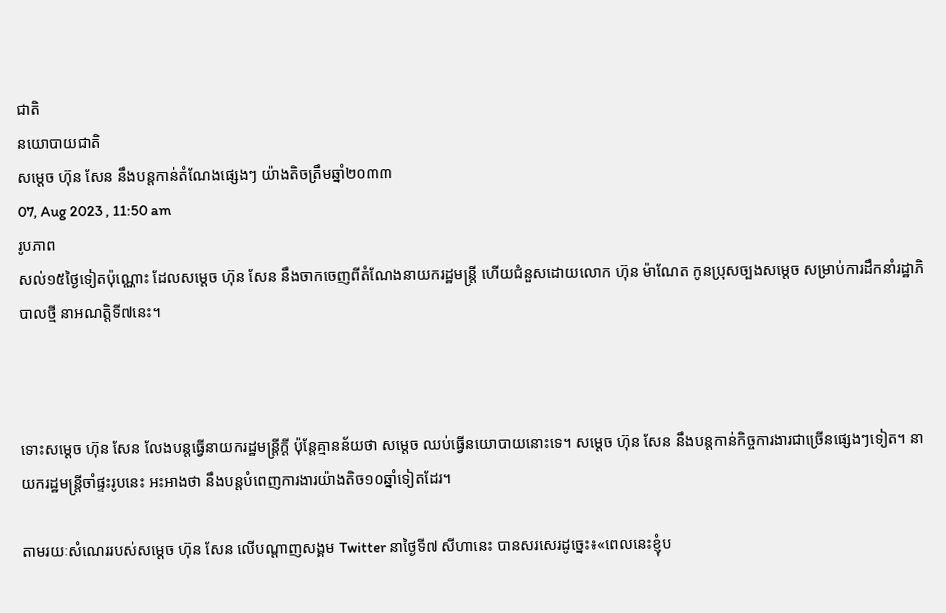ជាតិ
នយោបាយជាតិ
សម្ដេច ហ៊ុន សែន នឹងបន្តកាន់តំណែងផ្សេងៗ យ៉ាងតិចត្រឹមឆ្នាំ២០៣៣
07, Aug 2023 , 11:50 am
រូបភាព
សល់១៥ថ្ងៃទៀតប៉ុណ្ណោះ ដែលសម្ដេច ហ៊ុន សែន នឹងចាកចេញពីតំណែងនាយករដ្ឋមន្រ្តី ហើយជំនួសដោយលោក ហ៊ុន ម៉ាណែត កូនប្រុសច្បងសម្ដេច សម្រាប់ការដឹកនាំរដ្ឋាភិបាលថ្មី នាអណត្តិទី៧នេះ។



ទោះសម្ដេច ហ៊ុន សែន លែងបន្តធ្វើនាយករដ្ឋមន្រ្តីក្តី ប៉ុន្តែគ្មានន័យថា សម្ដេច ឈប់ធ្វើនយោបាយនោះទេ។ សម្ដេច ហ៊ុន សែន នឹងបន្តកាន់កិច្ចការងារជាច្រើនផ្សេងៗទៀត។ នាយករដ្ឋមន្រ្តីចាំផ្ទះរូបនេះ អះអាងថា នឹងបន្តបំពេញការងារយ៉ាងតិច១០ឆ្នាំទៀតដែរ។

តាមរយៈសំណេររបស់សម្ដេច ហ៊ុន សែន លើបណ្ដាញសង្គម Twitter នាថ្ងៃទី៧ សីហានេះ បានសរសេរដូច្នេះ៖«ពេលនេះខ្ញុំប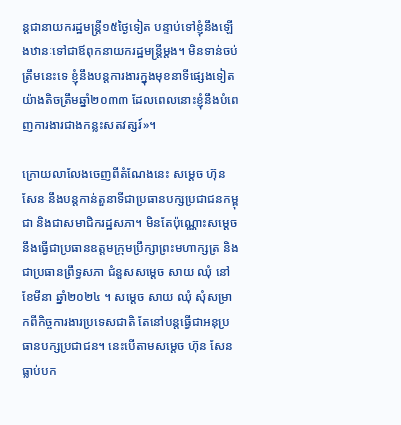ន្តជានាយករដ្ឋមន្ត្រី១៥ថ្ងៃទៀត បន្ទាប់ទៅខ្ញុំនឹងឡើងឋានៈទៅជាឪពុកនាយករដ្ឋមន្ត្រីម្តង។ មិនទាន់ចប់ត្រឹមនេះទេ ខ្ញុំនឹងបន្តការងារក្នុងមុខនាទីផ្សេងទៀតយ៉ាងតិចត្រឹមឆ្នាំ២០៣៣ ដែលពេលនោះខ្ញុំនឹងបំពេញការងារជាងកន្លះសតវត្សរ៍»។

ក្រោយលាលែងចេញពីតំណែងនេះ សម្ដេច ហ៊ុន សែន នឹងបន្តកាន់តួនាទីជាប្រធានបក្សប្រជាជនកម្ពុជា និងជាសមាជិករដ្ឋសភា។ មិនតែប៉ុណ្ណោះសម្ដេច នឹងធ្វើជាប្រធានឧត្តមក្រុមប្រឹក្សាព្រះមហាក្សត្រ និងជាប្រធានព្រឹទ្ធសភា ជំនួសសម្ដេច សាយ ឈុំ នៅខែមីនា ឆ្នាំ២០២៤ ។ សម្ដេច សាយ ឈុំ សុំសម្រាកពីកិច្ចការងារប្រទេសជាតិ តែនៅបន្តធ្វើជាអនុប្រធានបក្សប្រជាជន។ នេះបើតាមសម្ដេច ហ៊ុន សែន ធ្លាប់បក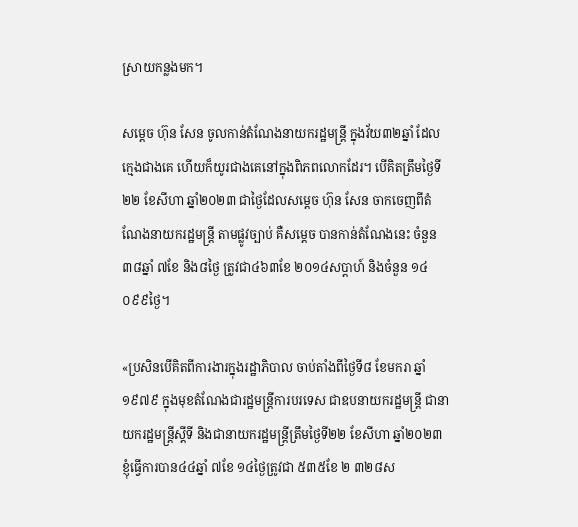ស្រាយកន្លងមក។

សម្ដេច ហ៊ុន សែន ចូលកាន់តំណែងនាយករដ្ឋមន្រ្តី ក្នុងវ័យ៣២ឆ្នាំ ដែលក្មេងជាងគេ ហើយក៏យូរជាងគេនៅក្នុងពិភពលោកដែរ។ បើគិតត្រឹមថ្ងៃទី២២ ខែសីហា ឆ្នាំ២០២៣ ជាថ្ងៃដែលសម្ដេច ហ៊ុន សែន ចាកចេញពីតំណែងនាយករដ្ឋមន្ត្រី តាមផ្លូវច្បាប់ គឺសម្ដេច បានកាន់តំណែងនេះ ចំនួន៣៨ឆ្នាំ ៧ខែ និង៨ថ្ងៃ ត្រូវជា៤៦៣ខែ ២០១៤សប្តាហ៍ និងចំនួន ១៤ ០៩៩ថ្ងៃ។

«ប្រសិនបើគិតពីការងារក្នុងរដ្ឋាភិបាល ចាប់តាំងពីថ្ងៃទី៨ ខែមករា ឆ្នាំ១៩៧៩ ក្នុងមុខតំណែងជារដ្ឋមន្ត្រីការបរទេស ជាឧបនាយករដ្ឋមន្ត្រី ជានាយករដ្ឋមន្ត្រីស្តីទី និងជានាយករដ្ឋមន្ត្រីត្រឹមថ្ងៃទី២២ ខែសីហា ឆ្នាំ២០២៣ ខ្ញុំធ្វើការបាន៤៤ឆ្នាំ ៧ខែ ១៤ថ្ងៃត្រូវជា ៥៣៥ខែ ២ ៣២៨ស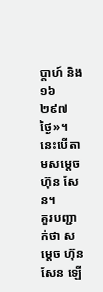ប្តាហ៍ និង ១៦ ២៩៧ថ្ងៃ»។ នេះបើតាមសម្ដេច ហ៊ុន សែន។
គួរបញ្ជាក់ថា សម្ដេច ហ៊ុន សែន ឡើ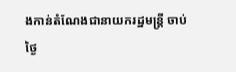ងកាន់តំណែងជានាយករដ្ឋមន្រ្តី ចាប់ថ្ងៃ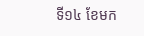ទី១៤ ខែមក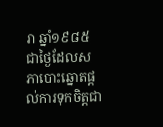រា ឆ្នាំ១៩៨៥ ជាថ្ងៃដែលសភាបោះឆ្នោតផ្តល់ការទុកចិត្តជា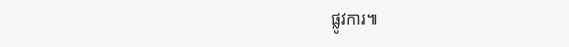ផ្លូវការ៕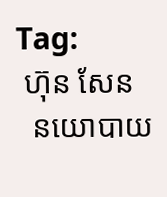Tag:
 ហ៊ុន សែន
  នយោបាយ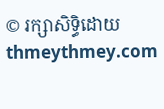© រក្សាសិទ្ធិដោយ thmeythmey.com